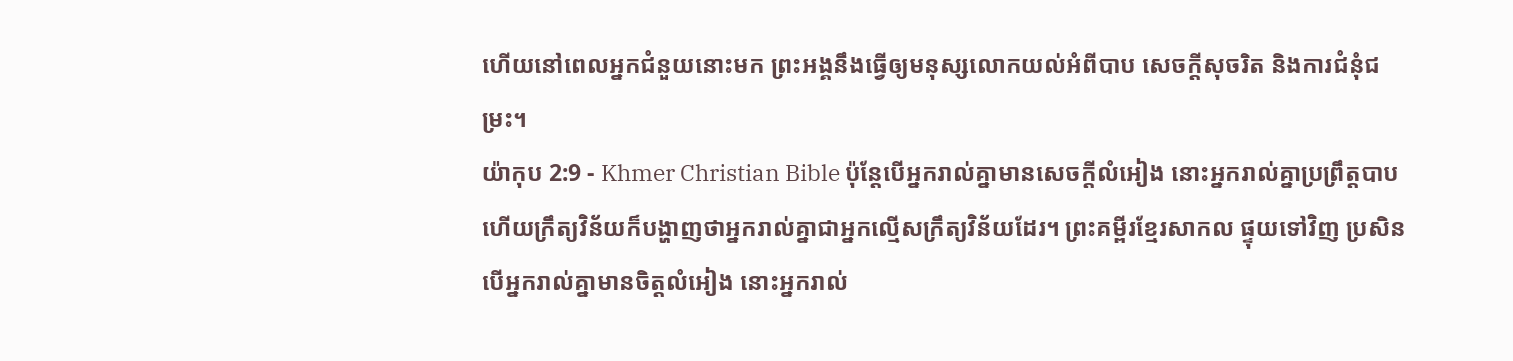ហើយនៅពេលអ្នកជំនួយនោះមក ព្រះអង្គនឹងធ្វើឲ្យមនុស្សលោកយល់អំពីបាប សេចក្ដីសុចរិត និងការជំនុំជម្រះ។
យ៉ាកុប 2:9 - Khmer Christian Bible ប៉ុន្ដែបើអ្នករាល់គ្នាមានសេចក្ដីលំអៀង នោះអ្នករាល់គ្នាប្រព្រឹត្ដបាប ហើយក្រឹត្យវិន័យក៏បង្ហាញថាអ្នករាល់គ្នាជាអ្នកល្មើសក្រឹត្យវិន័យដែរ។ ព្រះគម្ពីរខ្មែរសាកល ផ្ទុយទៅវិញ ប្រសិនបើអ្នករាល់គ្នាមានចិត្តលំអៀង នោះអ្នករាល់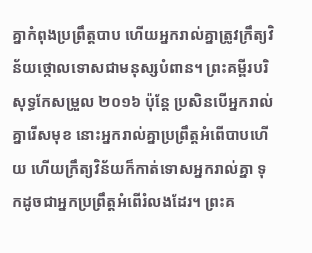គ្នាកំពុងប្រព្រឹត្តបាប ហើយអ្នករាល់គ្នាត្រូវក្រឹត្យវិន័យថ្កោលទោសជាមនុស្សបំពាន។ ព្រះគម្ពីរបរិសុទ្ធកែសម្រួល ២០១៦ ប៉ុន្ដែ ប្រសិនបើអ្នករាល់គ្នារើសមុខ នោះអ្នករាល់គ្នាប្រព្រឹត្តអំពើបាបហើយ ហើយក្រឹត្យវិន័យក៏កាត់ទោសអ្នករាល់គ្នា ទុកដូចជាអ្នកប្រព្រឹត្តអំពើរំលងដែរ។ ព្រះគ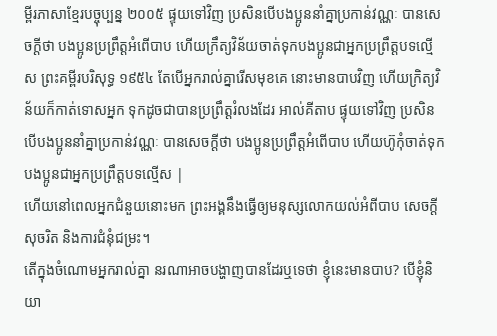ម្ពីរភាសាខ្មែរបច្ចុប្បន្ន ២០០៥ ផ្ទុយទៅវិញ ប្រសិនបើបងប្អូននាំគ្នាប្រកាន់វណ្ណៈ បានសេចក្ដីថា បងប្អូនប្រព្រឹត្តអំពើបាប ហើយក្រឹត្យវិន័យចាត់ទុកបងប្អូនជាអ្នកប្រព្រឹត្តបទល្មើស ព្រះគម្ពីរបរិសុទ្ធ ១៩៥៤ តែបើអ្នករាល់គ្នារើសមុខគេ នោះមានបាបវិញ ហើយក្រិត្យវិន័យក៏កាត់ទោសអ្នក ទុកដូចជាបានប្រព្រឹត្តរំលងដែរ អាល់គីតាប ផ្ទុយទៅវិញ ប្រសិនបើបងប្អូននាំគ្នាប្រកាន់វណ្ណៈ បានសេចក្ដីថា បងប្អូនប្រព្រឹត្ដអំពើបាប ហើយហ៊ូកុំចាត់ទុកបងប្អូនជាអ្នកប្រព្រឹត្ដបទល្មើស |
ហើយនៅពេលអ្នកជំនួយនោះមក ព្រះអង្គនឹងធ្វើឲ្យមនុស្សលោកយល់អំពីបាប សេចក្ដីសុចរិត និងការជំនុំជម្រះ។
តើក្នុងចំណោមអ្នករាល់គ្នា នរណាអាចបង្ហាញបានដែរឬទេថា ខ្ញុំនេះមានបាប? បើខ្ញុំនិយា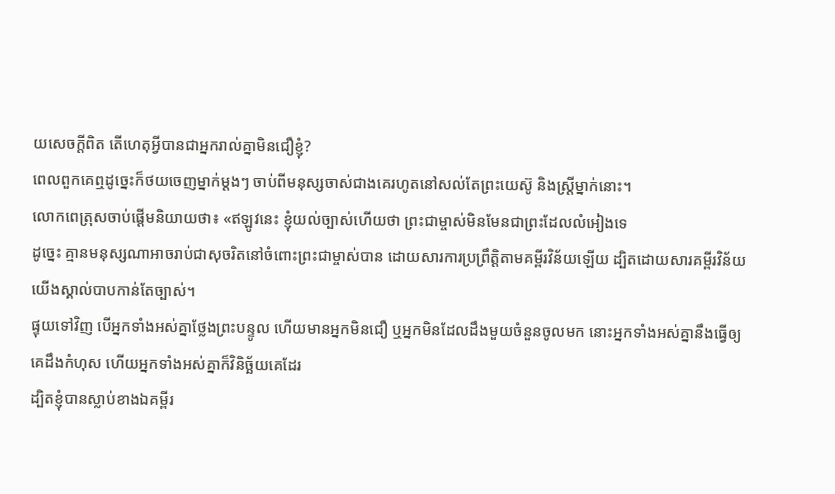យសេចក្ដីពិត តើហេតុអ្វីបានជាអ្នករាល់គ្នាមិនជឿខ្ញុំ?
ពេលពួកគេឮដូច្នេះក៏ថយចេញម្នាក់ម្តងៗ ចាប់ពីមនុស្សចាស់ជាងគេរហូតនៅសល់តែព្រះយេស៊ូ និងស្ត្រីម្នាក់នោះ។
លោកពេត្រុសចាប់ផ្ដើមនិយាយថា៖ «ឥឡូវនេះ ខ្ញុំយល់ច្បាស់ហើយថា ព្រះជាម្ចាស់មិនមែនជាព្រះដែលលំអៀងទេ
ដូច្នេះ គ្មានមនុស្សណាអាចរាប់ជាសុចរិតនៅចំពោះព្រះជាម្ចាស់បាន ដោយសារការប្រព្រឹត្ដិតាមគម្ពីរវិន័យឡើយ ដ្បិតដោយសារគម្ពីរវិន័យយើងស្គាល់បាបកាន់តែច្បាស់។
ផ្ទុយទៅវិញ បើអ្នកទាំងអស់គ្នាថ្លែងព្រះបន្ទូល ហើយមានអ្នកមិនជឿ ឬអ្នកមិនដែលដឹងមួយចំនួនចូលមក នោះអ្នកទាំងអស់គ្នានឹងធ្វើឲ្យគេដឹងកំហុស ហើយអ្នកទាំងអស់គ្នាក៏វិនិច្ឆ័យគេដែរ
ដ្បិតខ្ញុំបានស្លាប់ខាងឯគម្ពីរ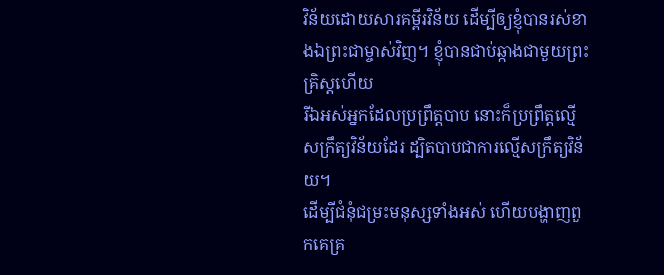វិន័យដោយសារគម្ពីរវិន័យ ដើម្បីឲ្យខ្ញុំបានរស់ខាងឯព្រះជាម្ចាស់វិញ។ ខ្ញុំបានជាប់ឆ្កាងជាមួយព្រះគ្រិស្ដហើយ
រីឯអស់អ្នកដែលប្រព្រឹត្ដបាប នោះក៏ប្រព្រឹត្ដល្មើសក្រឹត្យវិន័យដែរ ដ្បិតបាបជាការល្មើសក្រឹត្យវិន័យ។
ដើម្បីជំនុំជម្រះមនុស្សទាំងអស់ ហើយបង្ហាញពួកគេគ្រ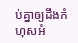ប់គ្នាឲ្យដឹងកំហុសអំ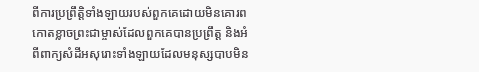ពីការប្រព្រឹត្ដិទាំងឡាយរបស់ពួកគេដោយមិនគោរពកោតខ្លាចព្រះជាម្ចាស់ដែលពួកគេបានប្រព្រឹត្ដ និងអំពីពាក្យសំដីអសុរោះទាំងឡាយដែលមនុស្សបាបមិន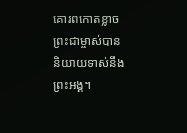គោរពកោតខ្លាចព្រះជាម្ចាស់បាននិយាយទាស់នឹងព្រះអង្គ។